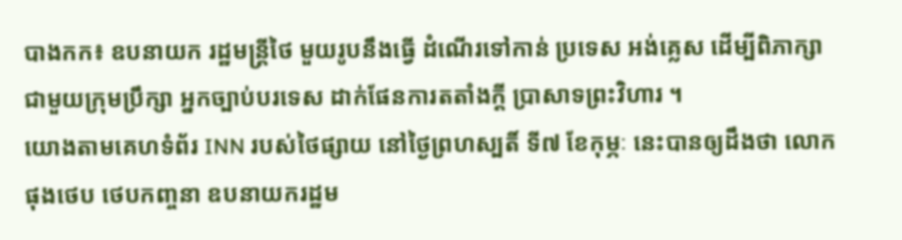បាងកក៖ ឧបនាយក រដ្ឋមន្រ្តីថៃ មួយរូបនឹងធ្វើ ដំណើរទៅកាន់ ប្រទេស អង់គ្លេស ដើម្បីពិភាក្សា
ជាមួយក្រុមប្រឹក្សា អ្នកច្បាប់បរទេស ដាក់ផែនការតតាំងក្តី ប្រាសាទព្រះវិហារ ។
យោងតាមគេហទំព័រ INN របស់ថៃផ្សាយ នៅថ្ងៃព្រហស្បតិ៍ ទី៧ ខែកុម្ភៈ នេះបានឲ្យដឹងថា លោក
ផុងថេប ថេបកញ្ចនា ឧបនាយករដ្ឋម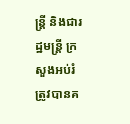ន្រ្តី និងជារដ្ឋមន្រ្តី ក្រសួងអប់រំ ត្រូវបានគ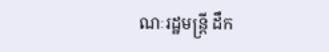ណៈរដ្ឋមន្រ្តី ដឹក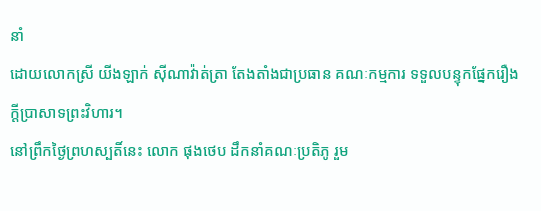នាំ
ដោយលោកស្រី យីងឡាក់ ស៊ីណាវ៉ាត់ត្រា តែងតាំងជាប្រធាន គណៈកម្មការ ទទួលបន្ទុកផ្នែករឿង
ក្តីប្រាសាទព្រះវិហារ។
នៅព្រឹកថ្ងៃព្រហស្បតិ៍នេះ លោក ផុងថេប ដឹកនាំគណៈប្រតិភូ រួម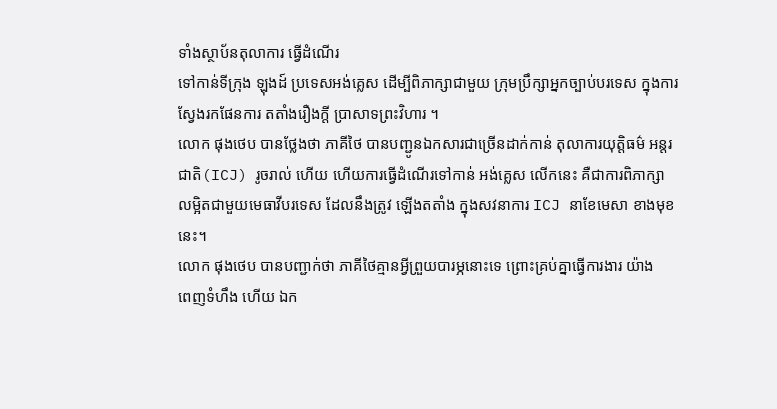ទាំងស្ថាប័នតុលាការ ធ្វើដំណើរ
ទៅកាន់ទីក្រុង ឡុងដ៍ ប្រទេសអង់គ្លេស ដើម្បីពិភាក្សាជាមួយ ក្រុមប្រឹក្សាអ្នកច្បាប់បរទេស ក្នុងការ
ស្វែងរកផែនការ តតាំងរឿងក្តី ប្រាសាទព្រះវិហារ ។
លោក ផុងថេប បានថ្លែងថា ភាគីថៃ បានបញ្ជូនឯកសារជាច្រើនដាក់កាន់ តុលាការយុត្តិធម៌ អន្តរ
ជាតិ(ICJ) រូចរាល់ ហើយ ហើយការធ្វើដំណើរទៅកាន់ អង់គ្លេស លើកនេះ គឺជាការពិភាក្សា
លម្អិតជាមួយមេធាវីបរទេស ដែលនឹងត្រូវ ឡើងតតាំង ក្នុងសវនាការ ICJ នាខែមេសា ខាងមុខ
នេះ។
លោក ផុងថេប បានបញ្ជាក់ថា ភាគីថៃគ្មានអ្វីព្រួយបារម្ភនោះទេ ព្រោះគ្រប់គ្នាធ្វើការងារ យ៉ាង
ពេញទំហឹង ហើយ ឯក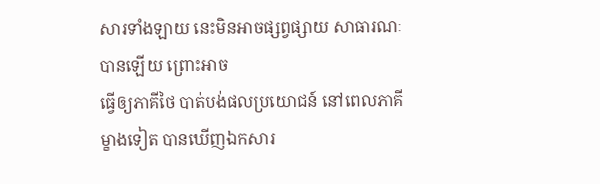សារទាំងឡាយ នេះមិនអាចផ្សព្វផ្សាយ សាធារណៈបានឡើយ ព្រោះអាច
ធ្វើឲ្យភាគីថៃ បាត់បង់ផលប្រយោជន៍ នៅពេលភាគីម្ខាងទៀត បានឃើញឯកសារ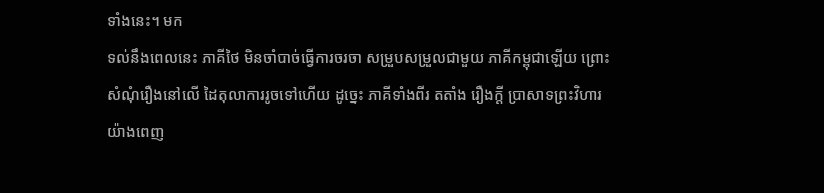ទាំងនេះ។ មក
ទល់នឹងពេលនេះ ភាគីថៃ មិនចាំបាច់ធ្វើការចរចា សម្រួបសម្រួលជាមួយ ភាគីកម្ពុជាឡើយ ព្រោះ
សំណុំរឿងនៅលើ ដៃតុលាការរូចទៅហើយ ដូច្នេះ ភាគីទាំងពីរ តតាំង រឿងក្តី ប្រាសាទព្រះវិហារ
យ៉ាងពេញ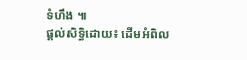ទំហឹង ៕
ផ្តល់សិទ្ធិដោយ៖ ដើមអំពិល